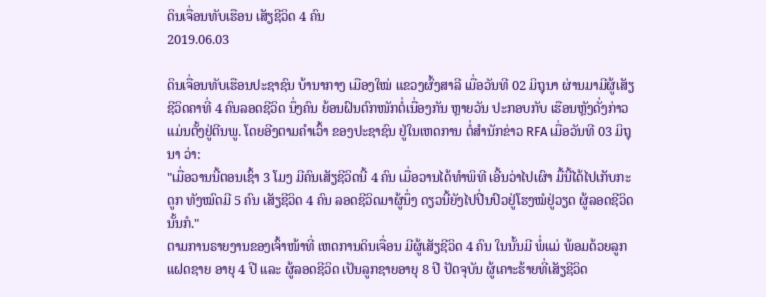ດິນເຈື່ອນທັບເຮືອນ ເສັຽຊີວິດ 4 ຄົນ
2019.06.03

ດິນເຈື່ອນທັບເຮືອນປະຊາຊົນ ບ້ານາກາງ ເມືອງໃໝ່ ແຂວງຜົ້ງສາລີ ເມື່ອວັນທີ 02 ມິຖຸນາ ຜ່ານມາມີຜູ້ເສັຽຊີວິດຄາທີ່ 4 ຄົນລອດຊີວິດ ນຶ່ງຄົນ ຍ້ອນຝົນຕົກໜັກຕໍ່ເນື່ອງກັນ ຫຼາຍວັນ ປະກອບກັບ ເຮືອນຫຼັງດັ່ງກ່າວ ແມ່ນຕັ້ງຢູ່ຕີນພູ. ໂດຍອີງຕາມຄຳເວົ້າ ຂອງປະຊາຊົນ ຢູ່ໃນເຫດການ ຕໍ່ສຳນັກຂ່າວ RFA ເມື່ອວັນທີ 03 ມິຖຸນາ ວ່າ:
"ເມື່ອວານນີ້ຕອນເຊົ້າ 3 ໂມງ ມີຄົນເສັຽຊີວິດນີ້ 4 ຄົນ ເມື່ອວານໄດ້ທໍາພິທີ ເອີ້ນວ່າໄປເຜົາ ມື້ນີ້ໄດ້ໄປເກັບກະດູກ ທັງໝົດມີ 5 ຄົນ ເສັຽຊີວິດ 4 ຄົນ ລອດຊີວິດມາຜູ້ນຶ່ງ ດຽວນີ້ຍັງໄປປີ່ນປົວຢູ່ໂຮງໝໍຢູ່ວຽດ ຜູ້ລອດຊີວິດນັ້ນກໍ."
ຕາມການຣາຍງານຂອງເຈົ້າໜ້າທີ່ ເຫດການດິນເຈື່ອນ ມີຜູ້ເສັຽຊີວິດ 4 ຄົນ ໃນນັ້ນມີ ພໍ່ແມ່ ພ້ອມດ້ວຍລູກແຝດຊາຍ ອາຍຸ 4 ປີ ແລະ ຜູ້ລອດຊີວິດ ເປັນລູກຊາຍອາຍຸ 8 ປີ ປັດຈຸບັນ ຜູ້ເຄາະຮ້າຍທີ່ເສັຽຊີວິດ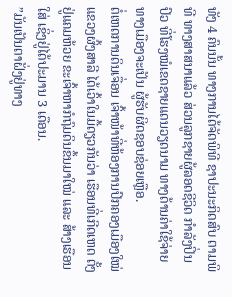ທັງ 4 ຄົນນັ້ນ ທາງການໄດ້ຈັດພິທີ ຊາປະນະກິດສົບ ຕາມພິທີ ທາງສາສນາແລ້ວ ສ່ວນລູກຊາຍຜູ້ລອດຊີວິດ ກຳລັງປິ່ນປົວ ທີ່ໂຮງໝໍເຂດຊາຍແດນວຽດນາມ ທາງດ້ານຄ່າໃຊ້ຈ່າຍ ທາງເມືອງຈະເປັນ ຜູ້ຮັບຜິດຊອບຊ່ອຍເຫຼືອ.
ຕໍ່ເຫດການດິນເຈື່ອນ ເຈົ້າໜ້າທີ່ຫ້ອງການປົກຄອງເມືອງໃໝ່ ແຂວງຜົ້ງສາລີ ໄດ້ເວົ້າໃນມື້ດຽວກັນວ່າ ເຮືອນທີ່ເກີດເຫດ ຕັ້ງຢູ່ແຄມຫ້ວຍ ຂະເຈົ້າຫາກໍຖົມດິນຂຶ້ນມາໃໝ່ ແລະ ສ້າງເຮືອນໃສ່ ເຊິ່ງຢູ່ໄດ້ປະມານ 3 ເດືອນ.
”ມັນເປັນຕາຝັ່ງຢູ່ທາງ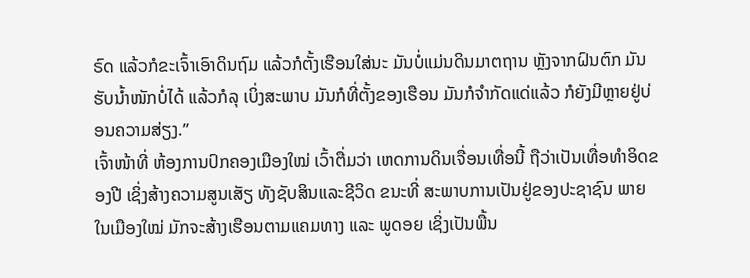ຣົດ ແລ້ວກໍຂະເຈົ້າເອົາດິນຖົມ ແລ້ວກໍຕັ້ງເຮືອນໃສ່ນະ ມັນບໍ່ແມ່ນດິນມາຕຖານ ຫຼັງຈາກຝົນຕົກ ມັນຮັບນໍ້າໜັກບໍ່ໄດ້ ແລ້ວກໍລຸ ເບິ່ງສະພາບ ມັນກໍທີ່ຕັ້ງຂອງເຮືອນ ມັນກໍຈຳກັດແດ່ແລ້ວ ກໍຍັງມີຫຼາຍຢູ່ບ່ອນຄວາມສ່ຽງ.”
ເຈົ້າໜ້າທີ່ ຫ້ອງການປົກຄອງເມືອງໃໝ່ ເວົ້າຕື່ມວ່າ ເຫດການດິນເຈື່ອນເທື່ອນີ້ ຖືວ່າເປັນເທື່ອທຳອິດຂອງປີ ເຊິ່ງສ້າງຄວາມສູນເສັຽ ທັງຊັບສິນແລະຊີວິດ ຂນະທີ່ ສະພາບການເປັນຢູ່ຂອງປະຊາຊົນ ພາຍໃນເມືອງໃໝ່ ມັກຈະສ້າງເຮືອນຕາມແຄມທາງ ແລະ ພູດອຍ ເຊິ່ງເປັນພື້ນ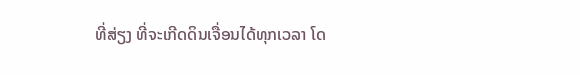ທີ່ສ່ຽງ ທີ່ຈະເກີດດິນເຈື່ອນໄດ້ທຸກເວລາ ໂດ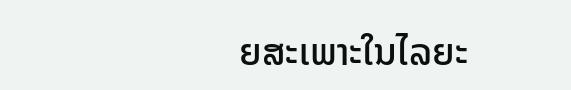ຍສະເພາະໃນໄລຍະ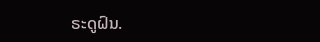ຣະດູຝົນ.